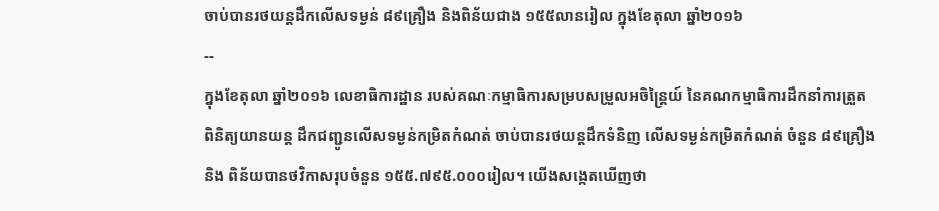ចាប់បានរថយន្តដឹកលើសទម្ងន់ ៨៩គ្រឿង និងពិន័យជាង ១៥៥លានរៀល ក្នុងខែតុលា ឆ្នាំ២០១៦
--
ក្នុងខែតុលា ឆ្នាំ២០១៦ លេខាធិការដ្ឋាន របស់គណៈកម្មាធិការសម្របសម្រួលអចិន្ត្រៃយ៍ នៃគណកម្មាធិការដឹកនាំការត្រួតពិនិត្យយានយន្ត ដឹកជញ្ជូនលើសទម្ងន់កម្រិតកំណត់ ចាប់បានរថយន្តដឹកទំនិញ លើសទម្ងន់កម្រិតកំណត់ ចំនួន ៨៩គ្រឿង និង ពិន័យបានថវិកាសរុបចំនួន ១៥៥.៧៩៥.០០០រៀល។ យើងសង្កេតឃើញថា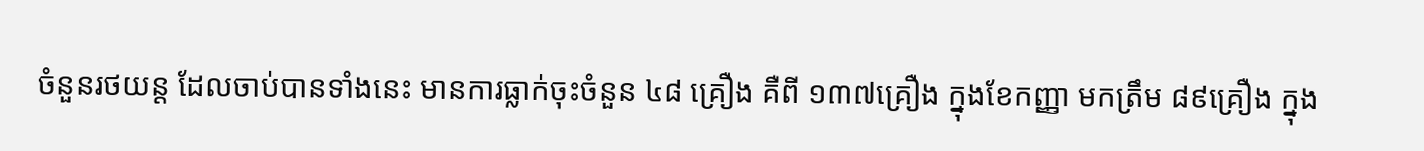ចំនួនរថយន្ត ដែលចាប់បានទាំងនេះ មានការធ្លាក់ចុះចំនួន ៤៨ គ្រឿង គឺពី ១៣៧គ្រឿង ក្នុងខែកញ្ញា មកត្រឹម ៨៩គ្រឿង ក្នុង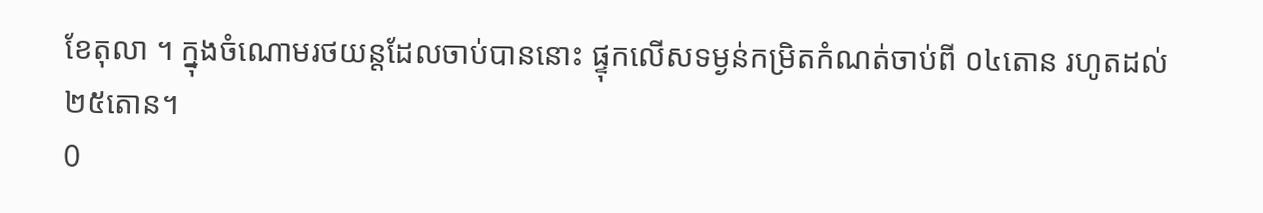ខែតុលា ។ ក្នុងចំណោមរថយន្តដែលចាប់បាននោះ ផ្ទុកលើសទម្ងន់កម្រិតកំណត់ចាប់ពី ០៤តោន រហូតដល់ ២៥តោន។
0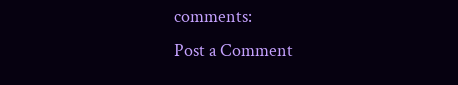comments:
Post a Comment